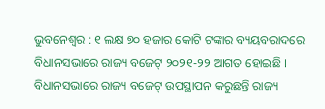ଭୁବନେଶ୍ୱର : ୧ ଲକ୍ଷ ୭୦ ହଜାର କୋଟି ଟଙ୍କାର ବ୍ୟୟବରାଦରେ ବିଧାନସଭାରେ ରାଜ୍ୟ ବଜେଟ୍ ୨୦୨୧-୨୨ ଆଗତ ହୋଇଛି । ବିଧାନସଭାରେ ରାଜ୍ୟ ବଜେଟ୍ ଉପସ୍ଥାପନ କରୁଛନ୍ତି ରାଜ୍ୟ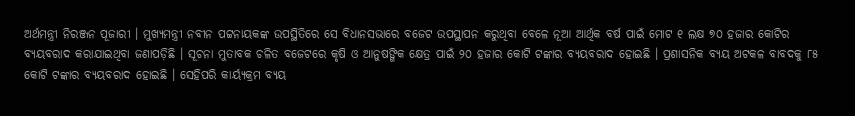ଅର୍ଥମନ୍ତ୍ରୀ ନିରଞ୍ଜନ ପୂଜାରୀ । ମୁଖ୍ୟମନ୍ତ୍ରୀ ନବୀନ ପଟ୍ଟନାୟକଙ୍କ ଉପସ୍ଥିତିରେ ସେ ବିଧାନସଭାରେ ବଜେଟ ଉପସ୍ଥାପନ କରୁଥିବା ବେଳେ ନୂଆ ଆର୍ଥିକ ବର୍ଷ ପାଇଁ ମୋଟ ୧ ଲକ୍ଷ ୭୦ ହଜାର କୋଟିର ବ୍ୟୟବରାଦ କରାଯାଇଥିବା ଜଣାପଡ଼ିଛି । ସୂଚନା ମୁତାବକ ଚଳିତ ବଜେଟରେ କୃଷି ଓ ଆନୁଷଙ୍ଗିକ କ୍ଷେତ୍ର ପାଇଁ ୨୦ ହଜାର କୋଟି ଟଙ୍କାର ବ୍ୟୟବରାଦ ହୋଇଛି । ପ୍ରଶାସନିକ ବ୍ୟୟ ଅଟକଳ ବାବଦକୁ ୮୫ କୋଟି ଟଙ୍କାର ବ୍ୟୟବରାଦ ହୋଇଛି । ସେହିପରି କାର୍ୟ୍ୟକ୍ରମ ବ୍ୟୟ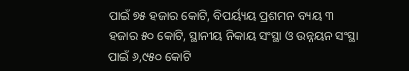ପାଇଁ ୭୫ ହଜାର କୋଟି, ବିପର୍ୟ୍ୟୟ ପ୍ରଶମନ ବ୍ୟୟ ୩ ହଜାର ୫୦ କୋଟି, ସ୍ଥାନୀୟ ନିକାୟ ସଂସ୍ଥା ଓ ଉନ୍ନୟନ ସଂସ୍ଥା ପାଇଁ ୬,୯୫୦ କୋଟି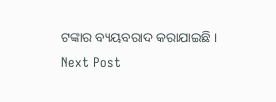ଟଙ୍କାର ବ୍ୟୟବରାଦ କରାଯାଇଛି ।
Next Post